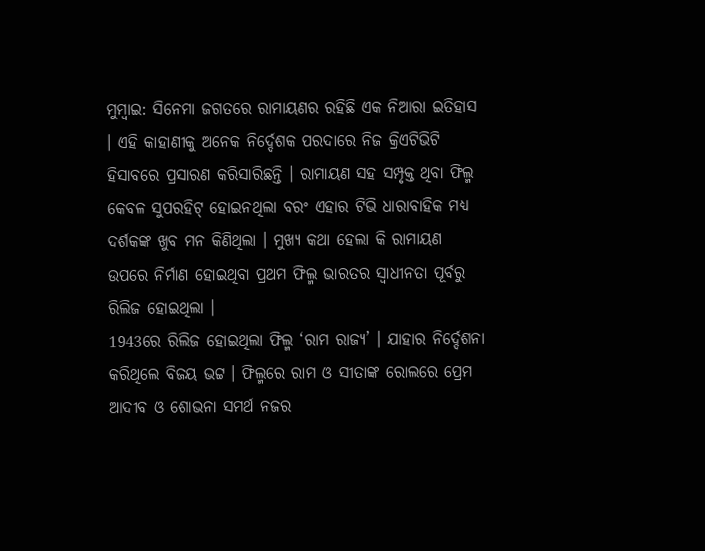ମୁମ୍ବାଇ: ସିନେମା ଜଗତରେ ରାମାୟଣର ରହିଛି ଏକ ନିଆରା ଇତିହାସ । ଏହି କାହାଣୀକୁ ଅନେକ ନିର୍ଦ୍ଦେଶକ ପରଦାରେ ନିଜ କ୍ରିଏଟିଭିଟି ହିସାବରେ ପ୍ରସାରଣ କରିସାରିଛନ୍ତି । ରାମାୟଣ ସହ ସମ୍ପୃକ୍ତ ଥିବା ଫିଲ୍ମ କେବଳ ସୁପରହିଟ୍ ହୋଇନଥିଲା ବରଂ ଏହାର ଟିଭି ଧାରାବାହିକ ମଧ୍ୟ ଦର୍ଶକଙ୍କ ଖୁବ ମନ କିଣିଥିଲା । ମୁଖ୍ୟ କଥା ହେଲା କି ରାମାୟଣ ଉପରେ ନିର୍ମାଣ ହୋଇଥିବା ପ୍ରଥମ ଫିଲ୍ମ ଭାରତର ସ୍ବାଧୀନତା ପୂର୍ବରୁ ରିଲିଜ ହୋଇଥିଲା ।
1943ରେ ରିଲିଜ ହୋଇଥିଲା ଫିଲ୍ମ ‘ରାମ ରାଜ୍ୟ’ । ଯାହାର ନିର୍ଦ୍ଦେଶନା କରିଥିଲେ ବିଜୟ ଭଟ୍ଟ । ଫିଲ୍ମରେ ରାମ ଓ ସୀତାଙ୍କ ରୋଲରେ ପ୍ରେମ ଆଦୀବ ଓ ଶୋଭନା ସମର୍ଥ ନଜର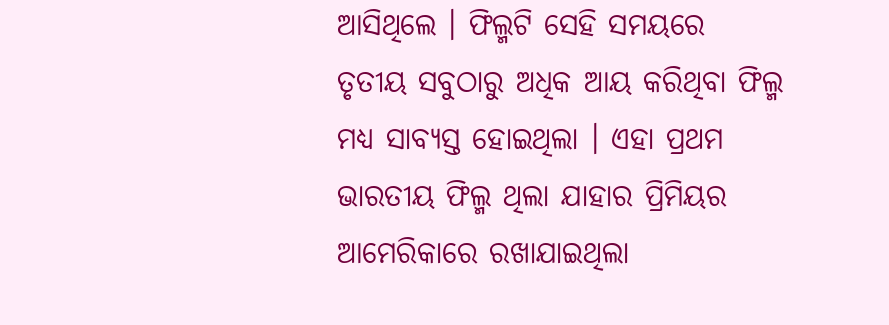ଆସିଥିଲେ । ଫିଲ୍ମଟି ସେହି ସମୟରେ ତୃତୀୟ ସବୁଠାରୁ ଅଧିକ ଆୟ କରିଥିବା ଫିଲ୍ମ ମଧ୍ୟ ସାବ୍ୟସ୍ତ ହୋଇଥିଲା । ଏହା ପ୍ରଥମ ଭାରତୀୟ ଫିଲ୍ମ ଥିଲା ଯାହାର ପ୍ରିମିୟର ଆମେରିକାରେ ରଖାଯାଇଥିଲା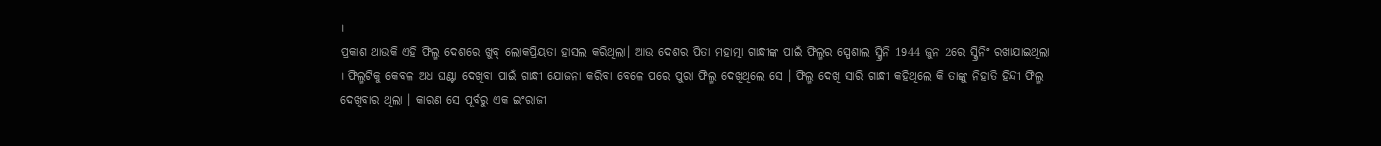।
ପ୍ରକାଶ ଥାଉକି ଏହି ଫିଲ୍ମ ଦେଶରେ ଖୁବ୍ ଲୋକପ୍ରିୟତା ହାସଲ କରିଥିଲା। ଆଉ ଦେଶର ପିତା ମହାତ୍ମା ଗାନ୍ଧୀଙ୍କ ପାଇଁ ଫିଲ୍ମର ସ୍ପେଶାଲ ସ୍କ୍ରିନି 1944 ଜୁନ 2ରେ ସ୍କ୍ରିନିଂ ରଖାଯାଇଥିଲା । ଫିଲ୍ମଟିକୁ କେବଳ ଅଧ ଘଣ୍ଟା ଦେଖିବା ପାଇଁ ଗାନ୍ଧୀ ଯୋଜନା କରିବା ବେଳେ ପରେ ପୁରା ଫିଲ୍ମ ଦେଖିଥିଲେ ସେ । ଫିଲ୍ମ ଦେଖି ସାରି ଗାନ୍ଧୀ କହିଥିଲେ କି ତାଙ୍କୁ ନିହାତି ହିନ୍ଦୀ ଫିଲ୍ମ ଦେଖିବାର ଥିଲା । କାରଣ ସେ ପୂର୍ବରୁ ଏକ ଇଂରାଜୀ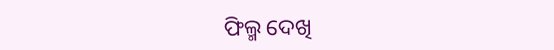ଫିଲ୍ମ ଦେଖି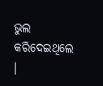ଭୁଲ କରିଦେଇଥିଲେ ।